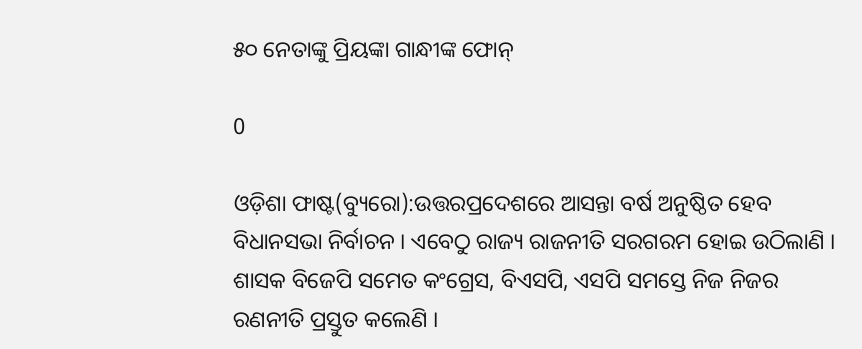୫୦ ନେତାଙ୍କୁ ପ୍ରିୟଙ୍କା ଗାନ୍ଧୀଙ୍କ ଫୋନ୍

0

ଓଡ଼ିଶା ଫାଷ୍ଟ(ବ୍ୟୁରୋ):ଉତ୍ତରପ୍ରଦେଶରେ ଆସନ୍ତା ବର୍ଷ ଅନୁଷ୍ଠିତ ହେବ ବିଧାନସଭା ନିର୍ବାଚନ । ଏବେଠୁ ରାଜ୍ୟ ରାଜନୀତି ସରଗରମ ହୋଇ ଉଠିଲାଣି । ଶାସକ ବିଜେପି ସମେତ କଂଗ୍ରେସ, ବିଏସପି, ଏସପି ସମସ୍ତେ ନିଜ ନିଜର ରଣନୀତି ପ୍ରସ୍ତୁତ କଲେଣି ।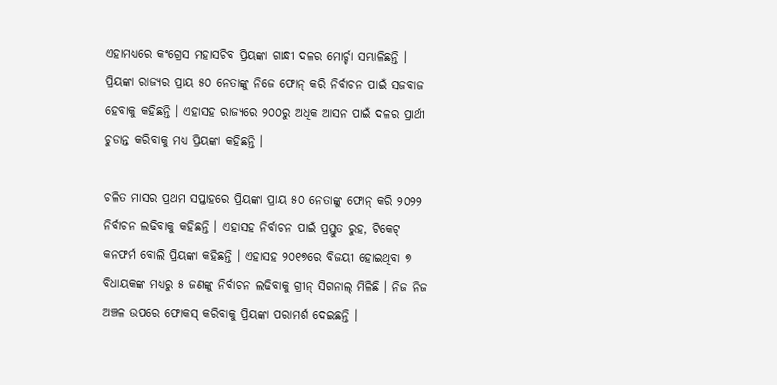ଏହାମଧ୍ୟରେ କଂଗ୍ରେସ ମହାସଚିବ ପ୍ରିୟଙ୍କା ଗାନ୍ଧୀ ଦଳର ମୋର୍ଚ୍ଚା ସମ୍ଭାଳିଛନ୍ତି । ପ୍ରିୟଙ୍କା ରାଜ୍ୟର ପ୍ରାୟ ୫୦ ନେତାଙ୍କୁ ନିଜେ ଫୋନ୍ କରି ନିର୍ବାଚନ ପାଇଁ ସଜବାଜ ହେବାକୁ କହିଛନ୍ତି । ଏହାସହ ରାଜ୍ୟରେ ୨୦୦ରୁ ଅଧିକ ଆସନ ପାଇଁ ଦଳର ପ୍ରାର୍ଥୀ ଚୁଡାନ୍ତ କରିବାକୁ ମଧ୍ୟ ପ୍ରିୟଙ୍କା କହିଛନ୍ତି ।

ଚଳିତ ମାସର ପ୍ରଥମ ସପ୍ତାହରେ ପ୍ରିୟଙ୍କା ପ୍ରାୟ ୫୦ ନେତାଙ୍କୁ ଫୋନ୍ କରି ୨୦୨୨ ନିର୍ବାଚନ ଲଢିବାକୁ କହିଛନ୍ତି । ଏହାସହ ନିର୍ବାଚନ ପାଇଁ ପ୍ରସ୍ତୁତ ରୁହ, ଟିକେଟ୍ କନଫର୍ମ ବୋଲି ପ୍ରିୟଙ୍କା କହିଛନ୍ତି । ଏହାସହ ୨୦୧୭ରେ ବିଜୟୀ ହୋଇଥିବା ୭ ବିଧାୟକଙ୍କ ମଧ୍ୟରୁ ୫ ଜଣଙ୍କୁ ନିର୍ବାଚନ ଲଢିବାକୁ ଗ୍ରୀନ୍ ସିଗନାଲ୍ ମିଳିଛି । ନିଜ ନିଜ ଅଞ୍ଚଳ ଉପରେ ଫୋକସ୍ କରିବାକୁ ପ୍ରିୟଙ୍କା ପରାମର୍ଶ ଦେଇଛନ୍ତି ।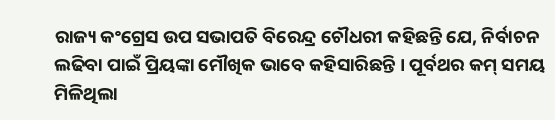ରାଜ୍ୟ କଂଗ୍ରେସ ଉପ ସଭାପତି ବିରେନ୍ଦ୍ର ଚୌଧରୀ କହିଛନ୍ତି ଯେ, ନିର୍ବାଚନ ଲଢିବା ପାଇଁ ପ୍ରିୟଙ୍କା ମୌଖିକ ଭାବେ କହିସାରିଛନ୍ତି । ପୂର୍ବଥର କମ୍ ସମୟ ମିଳିଥିଲା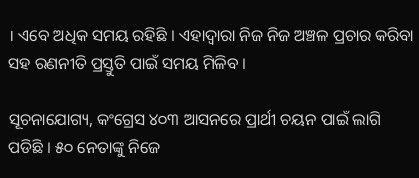। ଏବେ ଅଧିକ ସମୟ ରହିଛି । ଏହାଦ୍ୱାରା ନିଜ ନିଜ ଅଞ୍ଚଳ ପ୍ରଚାର କରିବା ସହ ରଣନୀତି ପ୍ରସ୍ତୁତି ପାଇଁ ସମୟ ମିଳିବ ।

ସୂଚନାଯୋଗ୍ୟ, କଂଗ୍ରେସ ୪୦୩ ଆସନରେ ପ୍ରାର୍ଥୀ ଚୟନ ପାଇଁ ଲାଗି ପଡିଛି । ୫୦ ନେତାଙ୍କୁ ନିଜେ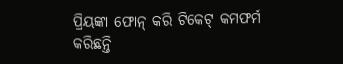ପ୍ରିୟଙ୍କା ଫୋନ୍ କରି ଟିକେଟ୍ କମଫର୍ମ କରିଛନ୍ତି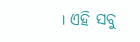। ଏହି ସବୁ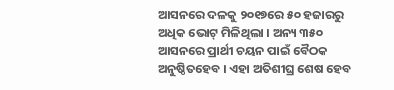ଆସନରେ ଦଳକୁ ୨୦୧୭ରେ ୫୦ ହଜାରରୁ ଅଧିକ ଭୋଟ୍ ମିଳିଥିଲା । ଅନ୍ୟ ୩୫୦ ଆସନରେ ପ୍ରାର୍ଥୀ ଚୟନ ପାଇଁ ବୈଠକ ଅନୁଷ୍ଠିତହେବ । ଏହା ଅତିଶୀଘ୍ର ଶେଷ ହେବ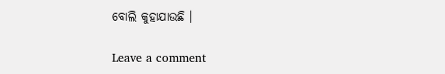ବୋଲି କୁହାଯାଉଛି ।

Leave a comment